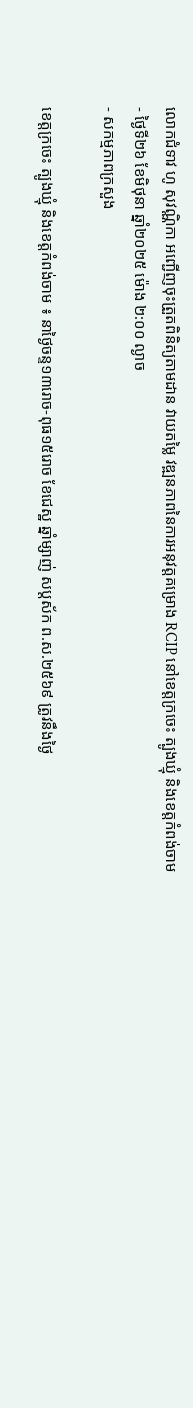លោកជំទាវ ហូ សុវណ្ណិកា អញ្ជើញចុះត្រួតពិនិត្យតាមដាន វាយតម្លៃ វឌ្ឍនភាពនៃការអនុវត្តគម្រោង RCIP នៅខេត្តក្រចេះ ត្បូងឃ្មុំ និងខេត្តកំពង់ចាម
- ថ្ងៃទី២៦ ខែមិថុនា ឆ្នាំ២០២៥ ម៉ោង ២:០០ ល្ងាច
- សកម្មភាពក្រសួង

ខេត្តក្រចេះ ត្បូងឃ្មុំ និងខេត្តកំពង់ចាម ៖ នាថ្ងៃចន្ទ១៣រោច-ពុធ១៥រោច ខែជេស្ឋ ឆ្នាំម្សាញ់ សប្តស័ក ព.ស.២៥៦៩ ត្រូវនឹងថ្ងៃ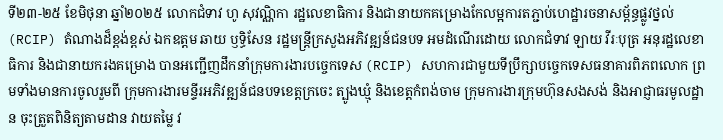ទី២៣-២៥ ខែមិថុនា ឆ្នាំ២០២៥ លោកជំទាវ ហូ សុវណ្ណិកា រដ្ឋលេខាធិការ និងជានាយកគម្រោងកែលម្អការតភ្ជាប់ហេដ្ឋារចនាសម្ព័ន្ធផ្លូវថ្នល់ (RCIP) តំណាងដ៏ខ្ពង់ខ្ពស់ ឯកឧត្តម ឆាយ ឫទ្ធិសែន រដ្ឋមន្រ្តីក្រសួងអភិវឌ្ឍន៍ជនបទ អមដំណើរដោយ លោកជំទាវ ឡាយ វីរៈបុត្រ អនុរដ្ឋលេខាធិការ និងជានាយករងគម្រោង បានអញ្ជើញដឹកនាំក្រុមការងារបច្ចេកទេស (RCIP) សហការជាមួយទីប្រឹក្សាបច្ចេកទេសធនាគារពិភពលោក ព្រមទាំងមានការចូលរួមពី ក្រុមការងារមន្ទីរអភិវឌ្ឍន៍ជនបទខេត្តក្រចេះ ត្បូងឃ្មុំ និងខេត្តកំពង់ចាម ក្រុមការងារក្រុមហ៊ុនសងសង់ និងអាជ្ញាធរមូលដ្ឋាន ចុះត្រួតពិនិត្យតាមដាន វាយតម្លៃ វ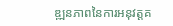ឌ្ឍនភាពនៃការអនុវត្តគ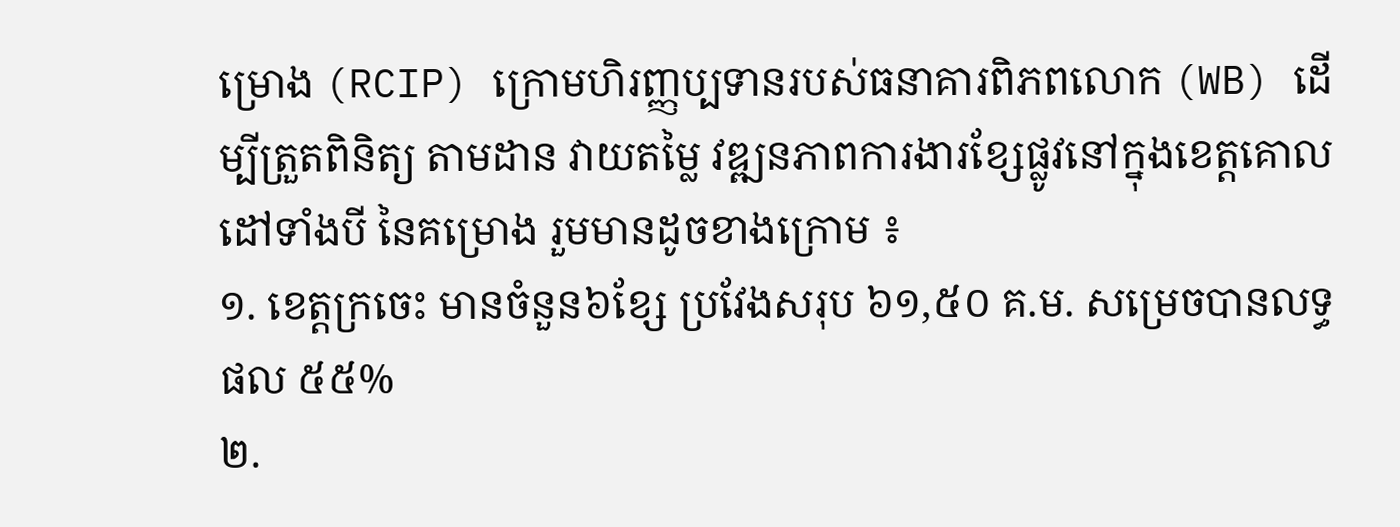ម្រោង (RCIP) ក្រោមហិរញ្ញប្បទានរបស់ធនាគារពិភពលោក (WB) ដើម្បីត្រួតពិនិត្យ តាមដាន វាយតម្លៃ វឌ្ឍនភាពការងារខ្សែផ្លូវនៅក្នុងខេត្តគោលដៅទាំងបី នៃគម្រោង រួមមានដូចខាងក្រោម ៖
១. ខេត្តក្រចេះ មានចំនួន៦ខ្សែ ប្រវែងសរុប ៦១,៥០ គ.ម. សម្រេចបានលទ្ធផល ៥៥%
២.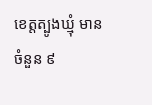ខេត្តត្បូងឃ្មុំ មានចំនួន ៩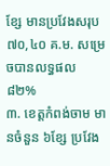ខ្សែ មានប្រវែងសរុប ៧០,៤០ គ.ម. សម្រេចបានលទ្ធផល ៨២%
៣. ខេត្តកំពង់ចាម មានចំនួន ៦ខ្សែ ប្រវែង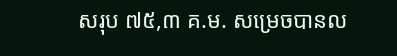សរុប ៧៥,៣ គ.ម. សម្រេចបានល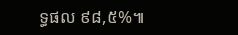ទ្ធផល ៩៨,៥%៕